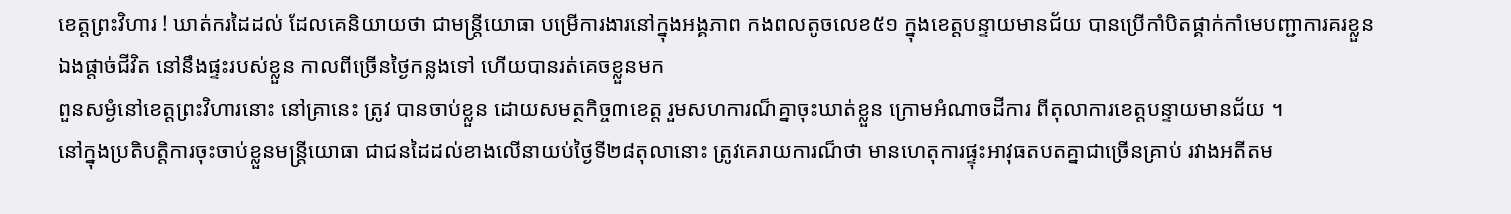ខេត្តព្រះវិហារ ! ឃាត់ករដៃដល់ ដែលគេនិយាយថា ជាមន្ត្រីយោធា បម្រើការងារនៅក្នុងអង្គភាព កងពលតូចលេខ៥១ ក្នុងខេត្តបន្ទាយមានជ័យ បានប្រើកាំបិតផ្គាក់កាំមេបញ្ជាការគរខ្លួនឯងផ្តាច់ជីវិត នៅនឹងផ្ទះរបស់ខ្លួន កាលពីច្រើនថ្ងៃកន្លងទៅ ហើយបានរត់គេចខ្លួនមក
ពួនសម្ងំនៅខេត្តព្រះវិហារនោះ នៅគ្រានេះ ត្រូវ បានចាប់ខ្លួន ដោយសមត្ថកិច្ច៣ខេត្ត រួមសហការណ៏គ្នាចុះឃាត់ខ្លួន ក្រោមអំណាចដីការ ពីតុលាការខេត្តបន្ទាយមានជ័យ ។
នៅក្នុងប្រតិបត្តិការចុះចាប់ខ្លួនមន្ត្រីយោធា ជាជនដៃដល់ខាងលើនាយប់ថ្ងៃទី២៨តុលានោះ ត្រូវគេរាយការណ៏ថា មានហេតុការផ្ទុះអាវុធតបតគ្នាជាច្រើនគ្រាប់ រវាងអតីតម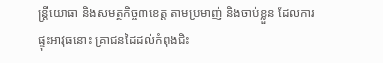ន្ត្រីយោធា និងសមត្ថកិច្ច៣ខេត្ត តាមប្រមាញ់ និងចាប់ខ្លួន ដែលការផ្ទុះអាវុធនោះ គ្រាជនដៃដល់កំពុងជិះ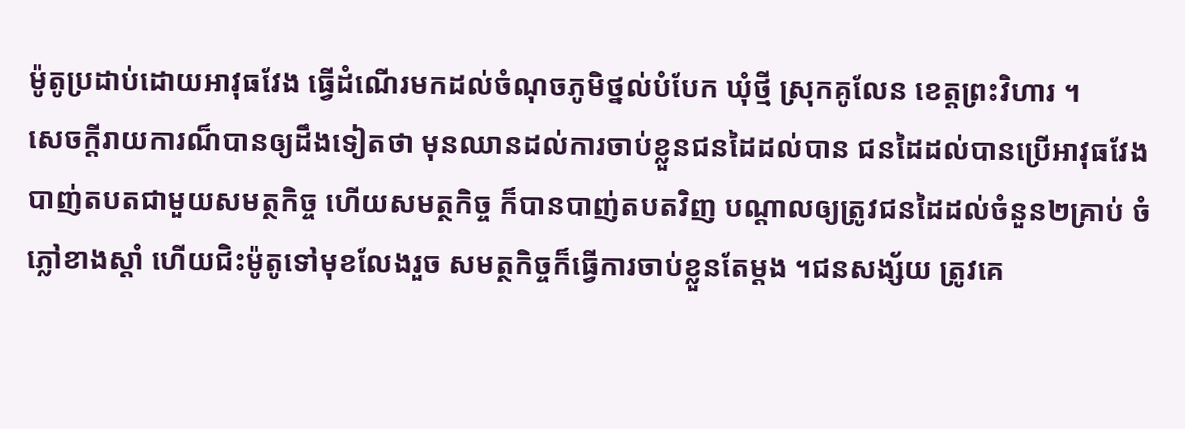ម៉ូតូប្រដាប់ដោយអាវុធវែង ធ្វើដំណើរមកដល់ចំណុចភូមិថ្នល់បំបែក ឃុំថ្មី ស្រុកគូលែន ខេត្តព្រះវិហារ ។
សេចក្តីរាយការណ៏បានឲ្យដឹងទៀតថា មុនឈានដល់ការចាប់ខ្លួនជនដៃដល់បាន ជនដៃដល់បានប្រើអាវុធវែង បាញ់តបតជាមួយសមត្ថកិច្ច ហើយសមត្ថកិច្ច ក៏បានបាញ់តបតវិញ បណ្តាលឲ្យត្រូវជនដៃដល់ចំនួន២គ្រាប់ ចំភ្លៅខាងស្តាំ ហើយជិះម៉ូតូទៅមុខលែងរួច សមត្ថកិច្ចក៏ធ្វើការចាប់ខ្លួនតែម្តង ។ជនសង្ស័យ ត្រូវគេ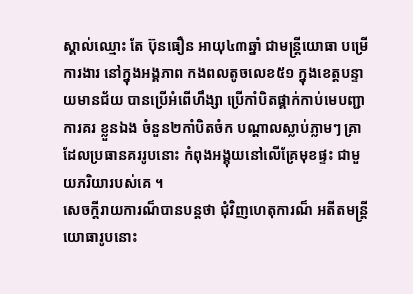ស្គាល់ឈ្មោះ តែ ប៊ុនធឿន អាយុ៤៣ឆ្នាំ ជាមន្ត្រីយោធា បម្រើការងារ នៅក្នុងអង្គភាព កងពលតូចលេខ៥១ ក្នុងខេត្តបន្ទាយមានជ័យ បានប្រើអំពើហឹង្សា ប្រើកាំបិតផ្គាក់កាប់មេបញ្ជាការគរ ខ្លួនឯង ចំនួន២កាំបិតចំក បណ្តាលស្លាប់ភ្លាមៗ គ្រាដែលប្រធានគររូបនោះ កំពុងអង្គុយនៅលើគ្រែមុខផ្ទះ ជាមួយភរិយារបស់គេ ។
សេចក្តីរាយការណ៏បានបន្តថា ជុំវិញហេតុការណ៏ អតីតមន្ត្រីយោធារូបនោះ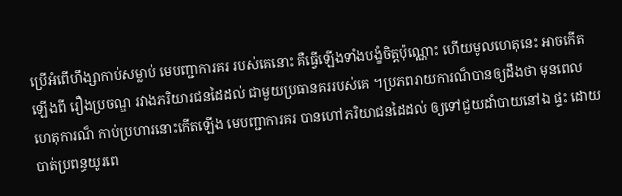ប្រើអំពើហឹង្សាកាប់សម្លាប់ មេបញ្ជាការគរ របស់គេនោះ គឺធ្វើឡើងទាំងបង្ខំចិត្តប៉ុណ្ណោះ ហើយមូលហេតុនេះ អាចកើតឡើងពី រឿងប្រចណ្ឌ រវាងភរិយារជនដៃដល់ ជាមួយប្រធានគររបស់គេ ។ប្រភពរាយការណ៏បានឲ្យដឹងថា មុនពេលហេតុការណ៏ កាប់ប្រហារនោះកើតឡើង មេបញ្ជាការគរ បានហៅភរិយាជនដៃដល់ ឲ្យទៅជួយដាំបាយនៅឯ ផ្ទះ ដោយបាត់ប្រពន្ធយូរពេ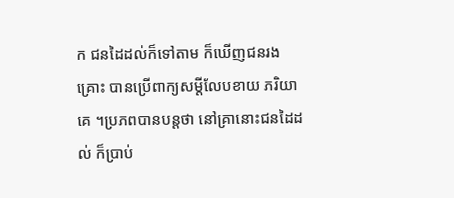ក ជនដៃដល់ក៏ទៅតាម ក៏ឃើញជនរងគ្រោះ បានប្រើពាក្យសម្តីលែបខាយ ភរិយាគេ ។ប្រភពបានបន្តថា នៅគ្រានោះជនដៃដល់ ក៏ប្រាប់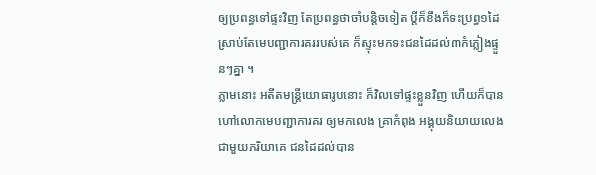ឲ្យប្រពន្ធទៅផ្ទះវិញ តែប្រពន្ធថាចាំបន្តិចទៀត ប្តីក៏ខឹងក៏ទះប្រព្ធ១ដៃ ស្រាប់តែមេបញ្ជាការគររបស់គេ ក៏ស្ទុះមកទះជនដៃដល់៣កំភ្លៀងផ្ទួនៗគ្នា ។
ភ្លាមនោះ អតីតមន្ត្រីយោធារូបនោះ ក៏វិលទៅផ្ទះខ្លួនវិញ ហើយក៏បានហៅលោកមេបញ្ជាការគរ ឲ្យមកលេង គ្រាកំពុង អង្គុយនិយាយលេងជាមួយភរិយាគេ ជនដៃដល់បាន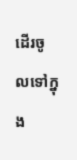ដើរចូលទៅក្នុង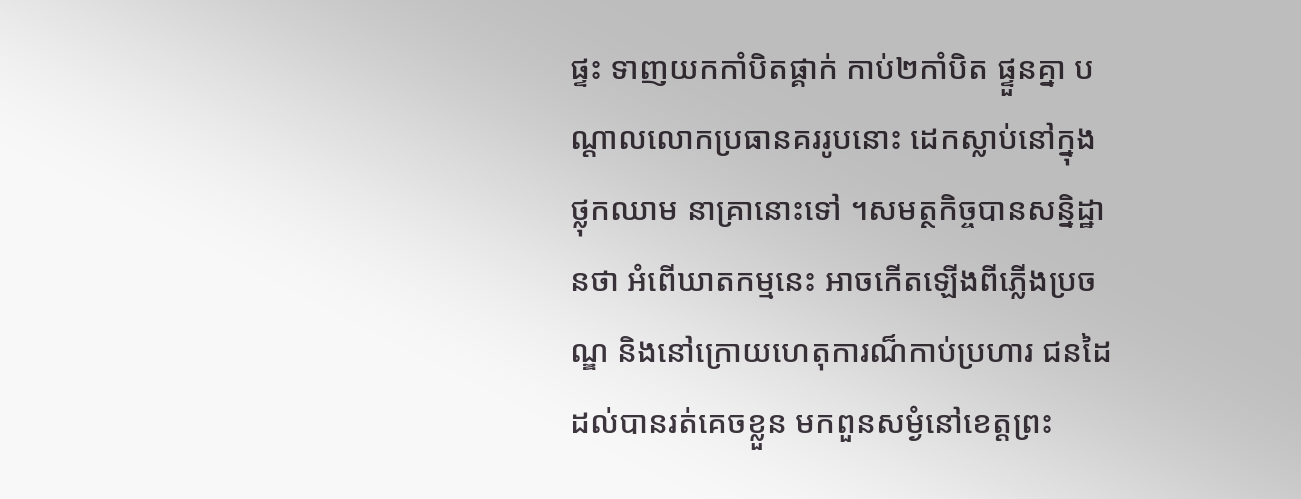ផ្ទះ ទាញយកកាំបិតផ្គាក់ កាប់២កាំបិត ផ្ទួនគ្នា បណ្តាលលោកប្រធានគររូបនោះ ដេកស្លាប់នៅក្នុងថ្លុកឈាម នាគ្រានោះទៅ ។សមត្ថកិច្ចបានសន្និដ្ឋានថា អំពើឃាតកម្មនេះ អាចកើតឡើងពីភ្លើងប្រចណ្ឌ និងនៅក្រោយហេតុការណ៏កាប់ប្រហារ ជនដៃដល់បានរត់គេចខ្លួន មកពួនសម្ងំនៅខេត្តព្រះ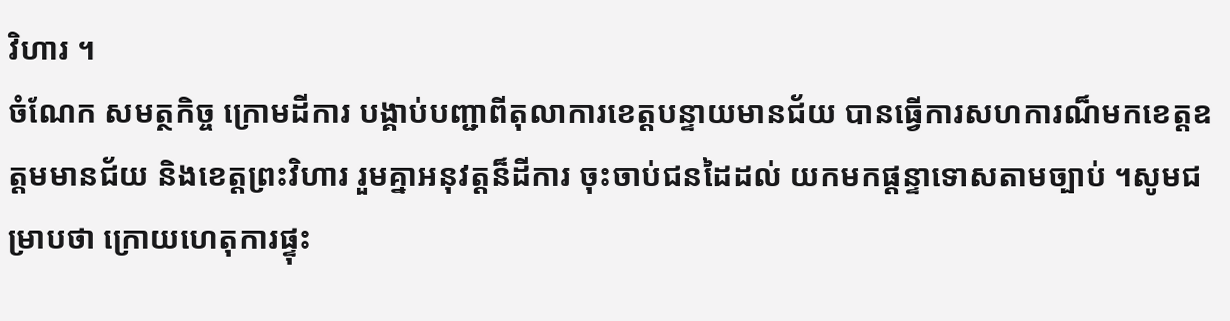វិហារ ។
ចំណែក សមត្ថកិច្ច ក្រោមដីការ បង្គាប់បញ្ជាពីតុលាការខេត្តបន្ទាយមានជ័យ បានធ្វើការសហការណ៏មកខេត្តឧត្តមមានជ័យ និងខេត្តព្រះវិហារ រួមគ្នាអនុវត្តន៏ដីការ ចុះចាប់ជនដៃដល់ យកមកផ្តន្ទាទោសតាមច្បាប់ ។សូមជម្រាបថា ក្រោយហេតុការផ្ទុះ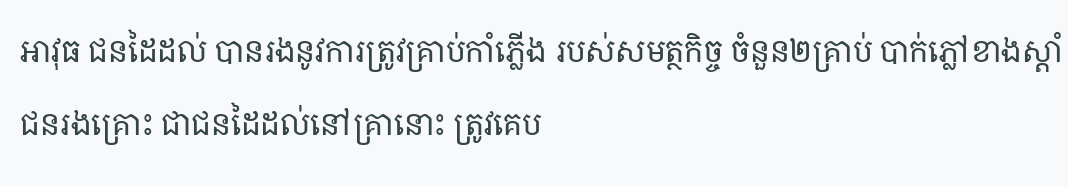អាវុធ ជនដៃដល់ បានរងនូវការត្រូវគ្រាប់កាំភ្លើង របស់សមត្ថកិច្ច ចំនួន២គ្រាប់ បាក់ភ្លៅខាងស្តាំ ជនរងគ្រោះ ជាជនដៃដល់នៅគ្រានោះ ត្រូវគេប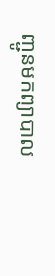ញ្ជូនមកព្យាបាល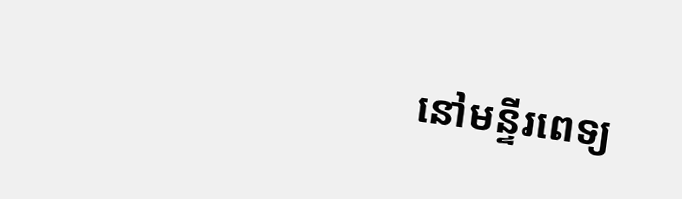នៅមន្ទីរពេទ្យ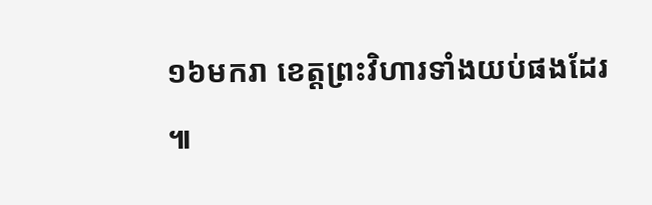១៦មករា ខេត្តព្រះវិហារទាំងយប់ផងដែរ ៕